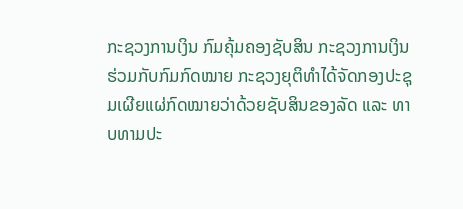ກະຊວງການເງິນ ກົມຄຸ້ມຄອງຊັບສິນ ກະຊວງການເງິນ ຮ່ວມກັບກົມກົດໝາຍ ກະຊວງຍຸຕິທໍາໄດ້ຈັດກອງປະຊຸມເຜີຍແຜ່ກົດໝາຍວ່າດ້ວຍຊັບສິນຂອງລັດ ແລະ ທາບທາມປະ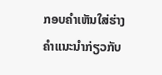ກອບຄຳເຫັນໃສ່ຮ່າງຄໍາແນະນໍາກ່ຽວກັບ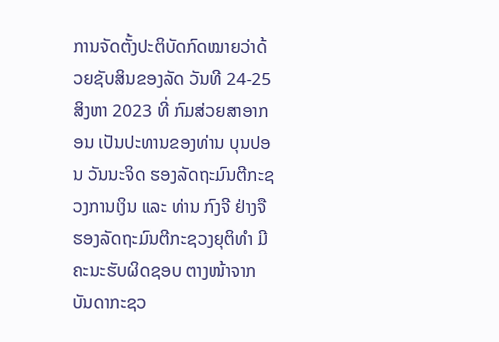ການຈັດຕັ້ງປະຕິບັດກົດໝາຍວ່າດ້ວຍຊັບສິນຂອງລັດ ວັນທີ 24-25 ສິງຫາ 2023 ທີ່ ກົມສ່ວຍສາອາກອນ ເປັນປະທານຂອງທ່ານ ບຸນປອນ ວັນນະຈິດ ຮອງລັດຖະມົນຕີກະຊວງການເງິນ ແລະ ທ່ານ ກົງຈີ ຢ່າງຈື ຮອງລັດຖະມົນຕີກະຊວງຍຸຕິທຳ ມີຄະນະຮັບຜິດຊອບ ຕາງໜ້າຈາກບັນດາກະຊວ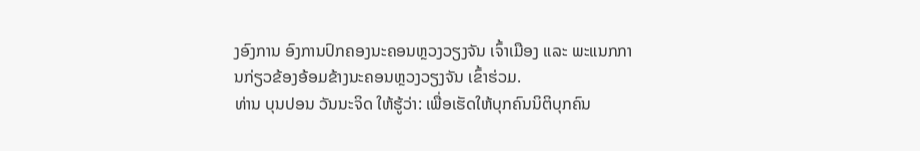ງອົງການ ອົງການປົກຄອງນະຄອນຫຼວງວຽງຈັນ ເຈົ້າເມືອງ ແລະ ພະແນກການກ່ຽວຂ້ອງອ້ອມຂ້າງນະຄອນຫຼວງວຽງຈັນ ເຂົ້າຮ່ວມ.
ທ່ານ ບຸນປອນ ວັນນະຈິດ ໃຫ້ຮູ້ວ່າ: ເພື່ອເຮັດໃຫ້ບຸກຄົນນິຕິບຸກຄົນ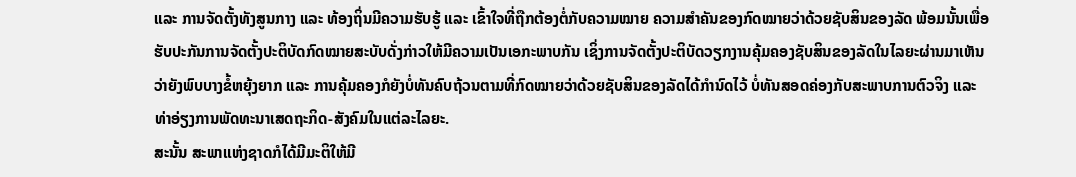ແລະ ການຈັດຕັ້ງທັງສູນກາງ ແລະ ທ້ອງຖິ່ນມີຄວາມຮັບຮູ້ ແລະ ເຂົ້າໃຈທີ່ຖືກຕ້ອງຕໍ່ກັບຄວາມໝາຍ ຄວາມສໍາຄັນຂອງກົດໝາຍວ່າດ້ວຍຊັບສິນຂອງລັດ ພ້ອມນັ້ນເພື່ອຮັບປະກັນການຈັດຕັ້ງປະຕິບັດກົດໝາຍສະບັບດັ່ງກ່າວໃຫ້ມີຄວາມເປັນເອກະພາບກັນ ເຊິ່ງການຈັດຕັ້ງປະຕິບັດວຽກງານຄຸ້ມຄອງຊັບສິນຂອງລັດໃນໄລຍະຜ່ານມາເຫັນວ່າຍັງພົບບາງຂໍ້ຫຍຸ້ງຍາກ ແລະ ການຄຸ້ມຄອງກໍຍັງບໍ່ທັນຄົບຖ້ວນຕາມທີ່ກົດໝາຍວ່າດ້ວຍຊັບສິນຂອງລັດໄດ້ກໍານົດໄວ້ ບໍ່ທັນສອດຄ່ອງກັບສະພາບການຕົວຈິງ ແລະ ທ່າອ່ຽງການພັດທະນາເສດຖະກິດ-ສັງຄົມໃນແຕ່ລະໄລຍະ.
ສະນັ້ນ ສະພາແຫ່ງຊາດກໍໄດ້ມີມະຕິໃຫ້ມີ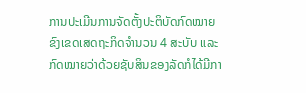ການປະເມີນການຈັດຕັ້ງປະຕິບັດກົດໝາຍຂົງເຂດເສດຖະກິດຈໍານວນ 4 ສະບັບ ແລະ ກົດໝາຍວ່າດ້ວຍຊັບສິນຂອງລັດກໍໄດ້ມີກາ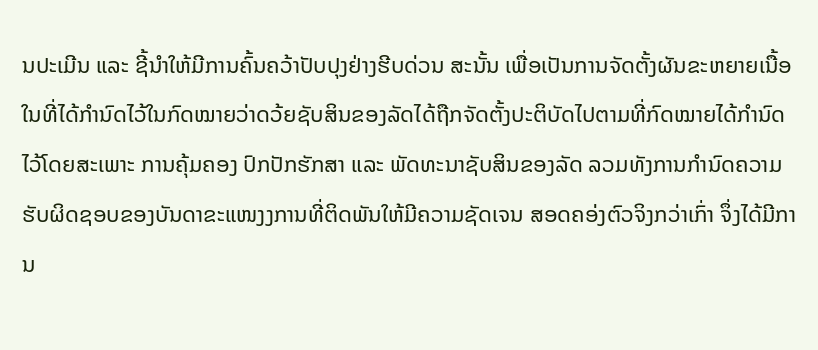ນປະເມີນ ແລະ ຊີ້ນໍາໃຫ້ມີການຄົ້ນຄວ້າປັບປຸງຢ່າງຮີບດ່ວນ ສະນັ້ນ ເພື່ອເປັນການຈັດຕັ້ງຜັນຂະຫຍາຍເນື້ອໃນທີ່ໄດ້ກໍານົດໄວ້ໃນກົດໝາຍວ່າດວ້ຍຊັບສິນຂອງລັດໄດ້ຖືກຈັດຕັ້ງປະຕິບັດໄປຕາມທີ່ກົດໝາຍໄດ້ກໍານົດໄວ້ໂດຍສະເພາະ ການຄຸ້ມຄອງ ປົກປັກຮັກສາ ແລະ ພັດທະນາຊັບສິນຂອງລັດ ລວມທັງການກໍານົດຄວາມຮັບຜິດຊອບຂອງບັນດາຂະແໜງງການທີ່ຕິດພັນໃຫ້ມີຄວາມຊັດເຈນ ສອດຄອ່ງຕົວຈິງກວ່າເກົ່າ ຈຶ່ງໄດ້ມີການ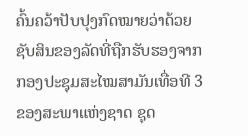ຄົ້ນຄວ້າປັບປຸງກົດໝາຍວ່າດ້ວຍຊັບສິນຂອງລັດທີ່ຖືກຮັບຮອງຈາກກອງປະຊຸມສະໄໝສາມັນເທື່ອທີ 3 ຂອງສະພາແຫ່ງຊາດ ຊຸດ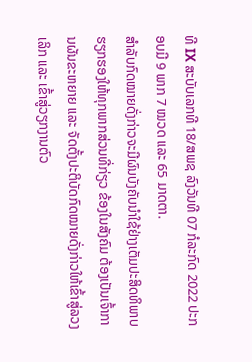ທີ IX ສະບັບເລກທີ 18/ສພຊ ລົງວັນທີ 07 ກໍລະກົດ 2022 ປະກອບມີ 9 ພາກ 7 ໝວດ ແລະ 65 ມາດຕາ.
ສຳລັບກົດໝາຍດັ່ງກ່າວຈະມີຜົນບັງຄັບນໍາໃຊ້ຢ່າງເຕັມປະສິດທິພາບ ຮຽກຮອງໃຫ້ທຸກພາກສ່ວນທີ່ກ່ຽວ ຂ້ອງໃນສັງຄົມ ຕ້ອງເປັນເຈົ້າການຜັນຂະຫຍາຍ ແລະ ຈັດຕັ້ງປະຕິບັດກົດໝາຍດັ່ງກ່າວໃຫ້ເຂົ້າສູ່ລວງເລິກ ແລະ ເຂົ້າສູ່ວຽກງານຕົວ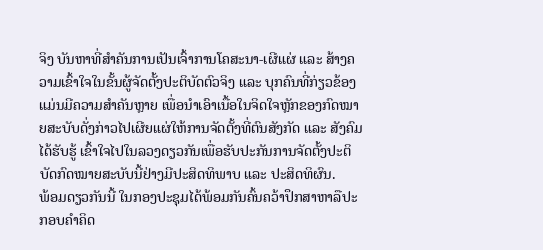ຈິງ ບັນຫາທີ່ສໍາຄັນການເປັນເຈົ້າການໂຄສະນາ-ເຜີແຜ່ ແລະ ສ້າງຄວາມເຂົ້າໃຈໃນຂັ້ນຜູ້ຈັດຕັ້ງປະຕິບັດຕົວຈິງ ແລະ ບຸກຄົນທີ່ກ່ຽວຂ້ອງແມ່ນມີຄວາມສໍາຄັນຫຼາຍ ເພື່ອນໍາເອົາເນື້ອໃນຈິດໃຈຫຼັກຂອງກົດໝາຍສະບັບດັ່ງກ່າວໄປເຜີຍແຜ່ໃຫ້ການຈັດຕັ້ງທີ່ຕົນສັງກັດ ແລະ ສັງຄົມໄດ້ຮັບຮູ້ ເຂົ້າໃຈໄປໃນລວງດຽວກັນເພື່ອຮັບປະກັນການຈັດຕັ້ງປະຕິບັດກົດໝາຍສະບັບນີ້ຢ່າງມີປະສິດທິພາບ ແລະ ປະສິດທິຜົນ.
ພ້ອມດຽວກັນນີ້ ໃນກອງປະຊຸມໄດ້ພ້ອມກັນຄົ້ນຄວ້າປຶກສາຫາລືປະກອບຄໍາຄິດ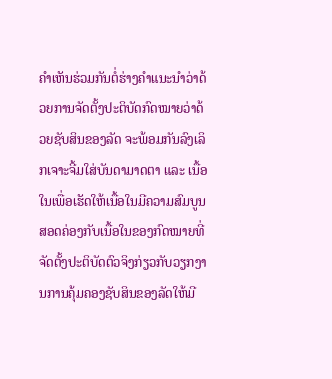ຄໍາເຫັນຮ່ວມກັນຕໍ່ຮ່າງຄໍາແນະນໍາວ່າດ້ວຍການຈັດຕັ້ງປະຕິບັດກົດໝາຍວ່າດ້ວຍຊັບສິນຂອງລັດ ຈະພ້ອມກັນລົງເລິກເຈາະຈີ້ມໃສ່ບັນດາມາດຕາ ແລະ ເນື້ອໃນເພື່ອເຮັດໃຫ້ເນື້ອໃນມີຄວາມສົມບູນ ສອດຄ່ອງກັບເນື້ອໃນຂອງກົດໝາຍທີ່ຈັດຕັ້ງປະຕິບັດຕົວຈິງກ່ຽວກັບວຽກງານການຄຸ້ມຄອງຊັບສິນຂອງລັດໃຫ້ມີ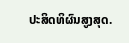ປະສິດທິຜົນສູງສຸດ.